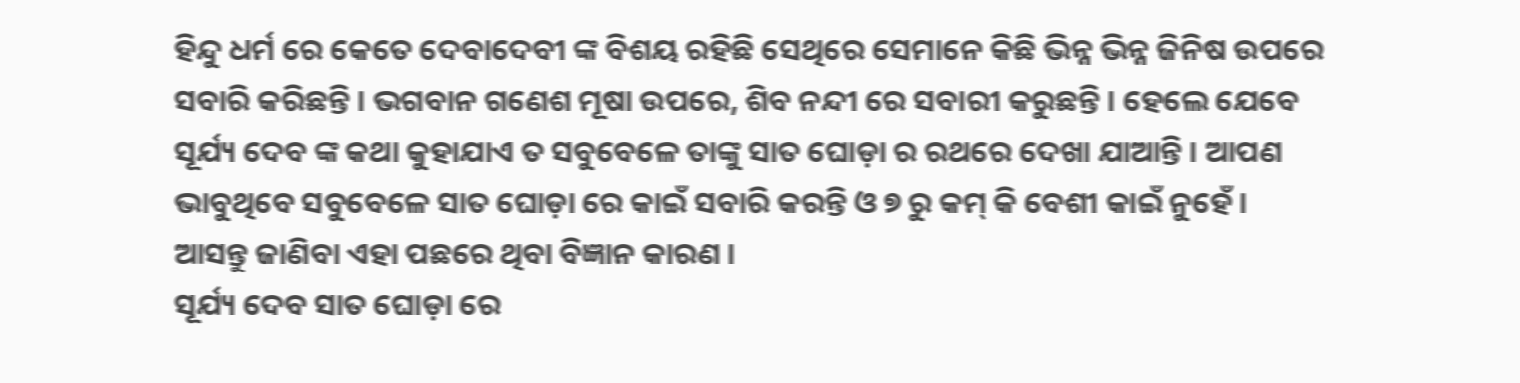ହିନ୍ଦୁ ଧର୍ମ ରେ କେତେ ଦେବାଦେବୀ ଙ୍କ ବିଶୟ ରହିଛି ସେଥିରେ ସେମାନେ କିଛି ଭିନ୍ନ ଭିନ୍ନ ଜିନିଷ ଉପରେ ସବାରି କରିଛନ୍ତି । ଭଗବାନ ଗଣେଶ ମୂଷା ଉପରେ, ଶିବ ନନ୍ଦୀ ରେ ସବାରୀ କରୁଛନ୍ତି । ହେଲେ ଯେବେ ସୂର୍ଯ୍ୟ ଦେବ ଙ୍କ କଥା କୁହାଯାଏ ତ ସବୁବେଳେ ତାଙ୍କୁ ସାତ ଘୋଡ଼ା ର ରଥରେ ଦେଖା ଯାଆନ୍ତି । ଆପଣ ଭାବୁଥିବେ ସବୁବେଳେ ସାତ ଘୋଡ଼ା ରେ କାଇଁ ସବାରି କରନ୍ତି ଓ ୭ ରୁ କମ୍ କି ବେଶୀ କାଇଁ ନୁହେଁ ।
ଆସନ୍ତୁ ଜାଣିବା ଏହା ପଛରେ ଥିବା ବିଜ୍ଞାନ କାରଣ ।
ସୂର୍ଯ୍ୟ ଦେବ ସାତ ଘୋଡ଼ା ରେ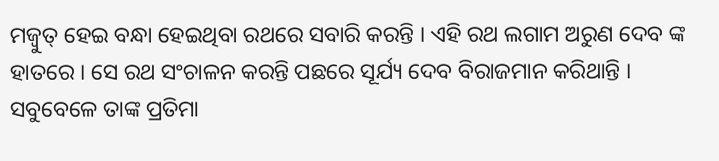ମଜ୍ବୁତ୍ ହେଇ ବନ୍ଧା ହେଇଥିବା ରଥରେ ସବାରି କରନ୍ତି । ଏହି ରଥ ଲଗାମ ଅରୁଣ ଦେବ ଙ୍କ ହାତରେ । ସେ ରଥ ସଂଚାଳନ କରନ୍ତି ପଛରେ ସୂର୍ଯ୍ୟ ଦେବ ବିରାଜମାନ କରିଥାନ୍ତି । ସବୁବେଳେ ତାଙ୍କ ପ୍ରତିମା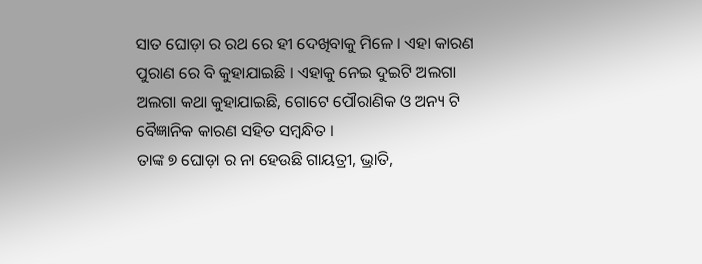ସାତ ଘୋଡ଼ା ର ରଥ ରେ ହୀ ଦେଖିବାକୁ ମିଳେ । ଏହା କାରଣ ପୁରାଣ ରେ ବି କୁହାଯାଇଛି । ଏହାକୁ ନେଇ ଦୁଇଟି ଅଲଗା ଅଲଗା କଥା କୁହାଯାଇଛି, ଗୋଟେ ପୌରାଣିକ ଓ ଅନ୍ୟ ଟି ବୈଜ୍ଞାନିକ କାରଣ ସହିତ ସମ୍ବନ୍ଧିତ ।
ତାଙ୍କ ୭ ଘୋଡ଼ା ର ନା ହେଉଛି ଗାୟତ୍ରୀ, ଭ୍ରାତି,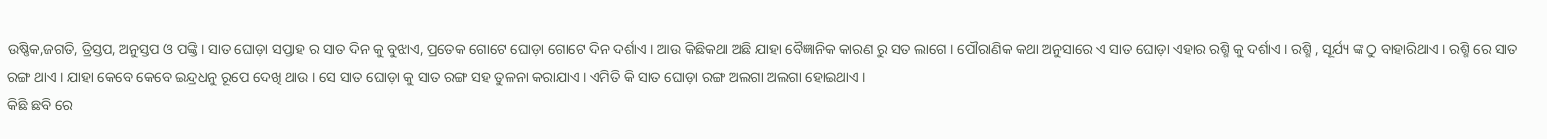ଉଷ୍ଣିକ,ଜଗତି, ତ୍ରିସ୍ତପ, ଅନୁସ୍ତପ ଓ ପଙ୍କ୍ତି । ସାତ ଘୋଡ଼ା ସପ୍ତାହ ର ସାତ ଦିନ କୁ ବୁଝାଏ, ପ୍ରତେକ ଗୋଟେ ଘୋଡ଼ା ଗୋଟେ ଦିନ ଦର୍ଶାଏ । ଆଉ କିଛିକଥା ଅଛି ଯାହା ବୈଜ୍ଞାନିକ କାରଣ ରୁ ସତ ଲାଗେ । ପୌରାଣିକ କଥା ଅନୁସାରେ ଏ ସାତ ଘୋଡ଼ା ଏହାର ରଶ୍ମି କୁ ଦର୍ଶାଏ । ରଶ୍ମି , ସୂର୍ଯ୍ୟ ଙ୍କ ଠୁ ବାହାରିଥାଏ । ରଶ୍ମି ରେ ସାତ ରଙ୍ଗ ଥାଏ । ଯାହା କେବେ କେବେ ଇନ୍ଦ୍ରଧନୁ ରୂପେ ଦେଖି ଥାଉ । ସେ ସାତ ଘୋଡ଼ା କୁ ସାତ ରଙ୍ଗ ସହ ତୁଳନା କରାଯାଏ । ଏମିତି କି ସାତ ଘୋଡ଼ା ରଙ୍ଗ ଅଲଗା ଅଲଗା ହୋଇଥାଏ ।
କିଛି ଛବି ରେ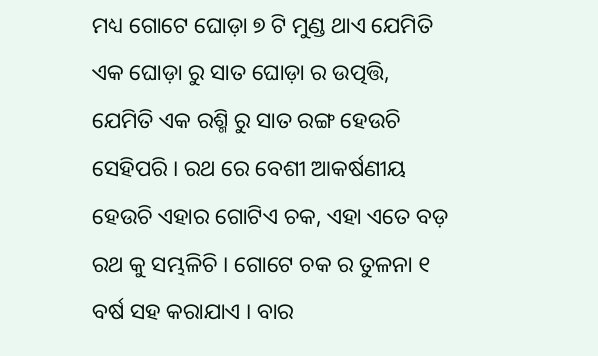ମଧ୍ୟ ଗୋଟେ ଘୋଡ଼ା ୭ ଟି ମୁଣ୍ଡ ଥାଏ ଯେମିତି ଏକ ଘୋଡ଼ା ରୁ ସାତ ଘୋଡ଼ା ର ଉତ୍ପତ୍ତି, ଯେମିତି ଏକ ରଶ୍ମି ରୁ ସାତ ରଙ୍ଗ ହେଉଚି ସେହିପରି । ରଥ ରେ ବେଶୀ ଆକର୍ଷଣୀୟ ହେଉଚି ଏହାର ଗୋଟିଏ ଚକ, ଏହା ଏତେ ବଡ଼ ରଥ କୁ ସମ୍ଭଳିଚି । ଗୋଟେ ଚକ ର ତୁଳନା ୧ ବର୍ଷ ସହ କରାଯାଏ । ବାର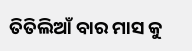ତିତିଲିଆଁ ବାର ମାସ କୁ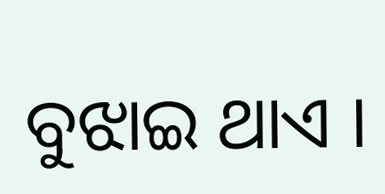ବୁଝାଇ ଥାଏ ।